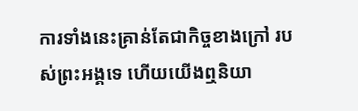ការទាំងនេះគ្រាន់តែជាកិច្ចខាងក្រៅ របស់ព្រះអង្គទេ ហើយយើងឮនិយា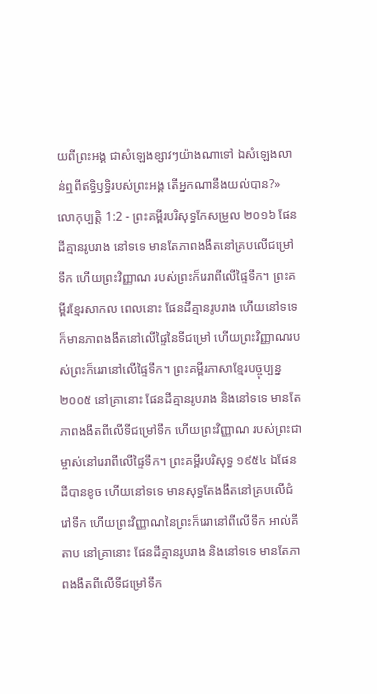យពីព្រះអង្គ ជាសំឡេងខ្សាវៗយ៉ាងណាទៅ ឯសំឡេងលាន់ឮពីឥទ្ធិឫទ្ធិរបស់ព្រះអង្គ តើអ្នកណានឹងយល់បាន?»
លោកុប្បត្តិ 1:2 - ព្រះគម្ពីរបរិសុទ្ធកែសម្រួល ២០១៦ ផែនដីគ្មានរូបរាង នៅទទេ មានតែភាពងងឹតនៅគ្របលើជម្រៅទឹក ហើយព្រះវិញ្ញាណ របស់ព្រះក៏រេរាពីលើផ្ទៃទឹក។ ព្រះគម្ពីរខ្មែរសាកល ពេលនោះ ផែនដីគ្មានរូបរាង ហើយនៅទទេ ក៏មានភាពងងឹតនៅលើផ្ទៃនៃទីជម្រៅ ហើយព្រះវិញ្ញាណរបស់ព្រះក៏រេរានៅលើផ្ទៃទឹក។ ព្រះគម្ពីរភាសាខ្មែរបច្ចុប្បន្ន ២០០៥ នៅគ្រានោះ ផែនដីគ្មានរូបរាង និងនៅទទេ មានតែភាពងងឹតពីលើទីជម្រៅទឹក ហើយព្រះវិញ្ញាណ របស់ព្រះជាម្ចាស់នៅរេរាពីលើផ្ទៃទឹក។ ព្រះគម្ពីរបរិសុទ្ធ ១៩៥៤ ឯផែនដីបានខូច ហើយនៅទទេ មានសុទ្ធតែងងឹតនៅគ្របលើជំរៅទឹក ហើយព្រះវិញ្ញាណនៃព្រះក៏រេរានៅពីលើទឹក អាល់គីតាប នៅគ្រានោះ ផែនដីគ្មានរូបរាង និងនៅទទេ មានតែភាពងងឹតពីលើទីជម្រៅទឹក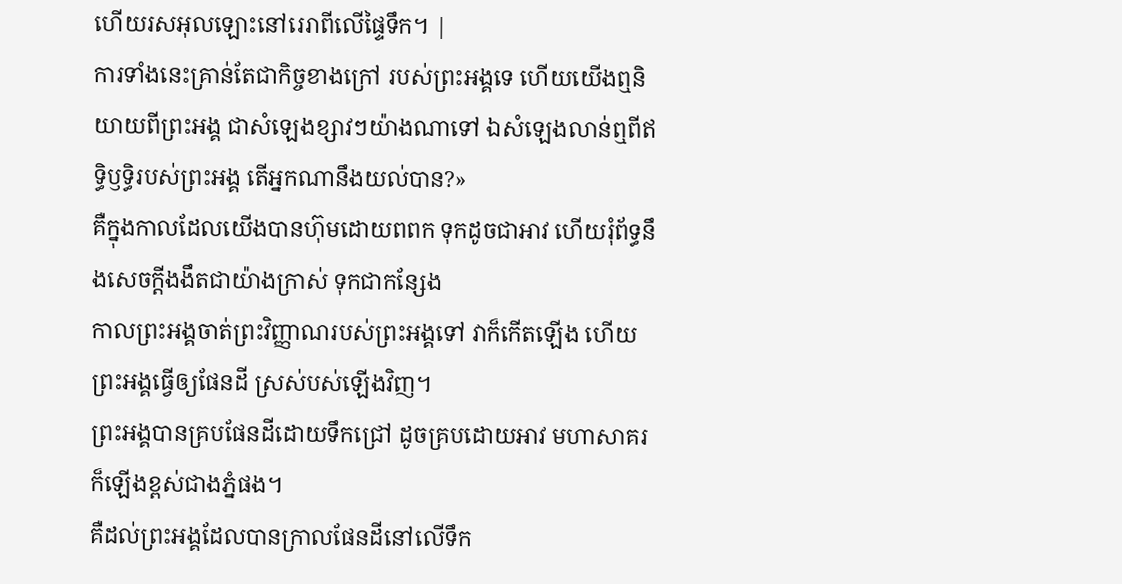ហើយរសអុលឡោះនៅរេរាពីលើផ្ទៃទឹក។ |
ការទាំងនេះគ្រាន់តែជាកិច្ចខាងក្រៅ របស់ព្រះអង្គទេ ហើយយើងឮនិយាយពីព្រះអង្គ ជាសំឡេងខ្សាវៗយ៉ាងណាទៅ ឯសំឡេងលាន់ឮពីឥទ្ធិឫទ្ធិរបស់ព្រះអង្គ តើអ្នកណានឹងយល់បាន?»
គឺក្នុងកាលដែលយើងបានហ៊ុមដោយពពក ទុកដូចជាអាវ ហើយរុំព័ទ្ធនឹងសេចក្ដីងងឹតជាយ៉ាងក្រាស់ ទុកជាកន្សែង
កាលព្រះអង្គចាត់ព្រះវិញ្ញាណរបស់ព្រះអង្គទៅ វាក៏កើតឡើង ហើយព្រះអង្គធ្វើឲ្យផែនដី ស្រស់បស់ឡើងវិញ។
ព្រះអង្គបានគ្របផែនដីដោយទឹកជ្រៅ ដូចគ្របដោយអាវ មហាសាគរក៏ឡើងខ្ពស់ជាងភ្នំផង។
គឺដល់ព្រះអង្គដែលបានក្រាលផែនដីនៅលើទឹក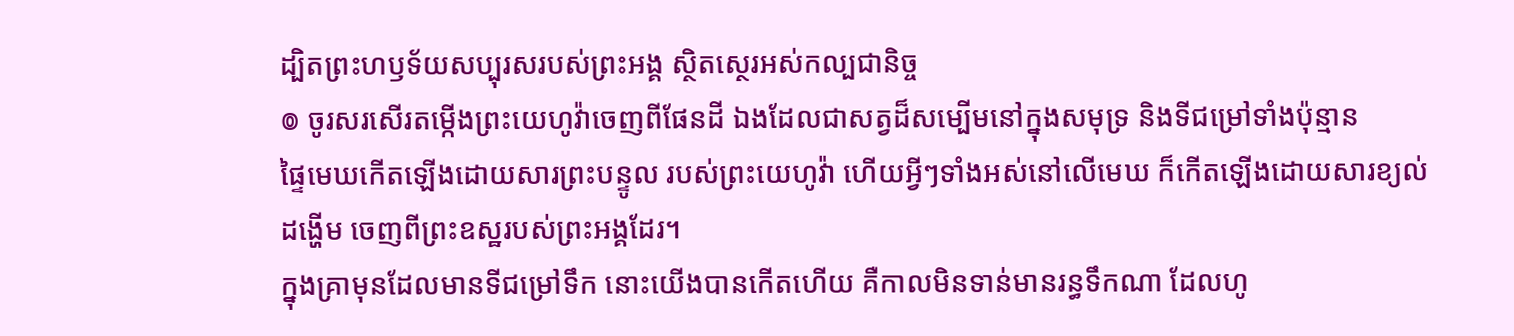ដ្បិតព្រះហឫទ័យសប្បុរសរបស់ព្រះអង្គ ស្ថិតស្ថេរអស់កល្បជានិច្ច
៙ ចូរសរសើរតម្កើងព្រះយេហូវ៉ាចេញពីផែនដី ឯងដែលជាសត្វដ៏សម្បើមនៅក្នុងសមុទ្រ និងទីជម្រៅទាំងប៉ុន្មាន
ផ្ទៃមេឃកើតឡើងដោយសារព្រះបន្ទូល របស់ព្រះយេហូវ៉ា ហើយអ្វីៗទាំងអស់នៅលើមេឃ ក៏កើតឡើងដោយសារខ្យល់ដង្ហើម ចេញពីព្រះឧស្ឋរបស់ព្រះអង្គដែរ។
ក្នុងគ្រាមុនដែលមានទីជម្រៅទឹក នោះយើងបានកើតហើយ គឺកាលមិនទាន់មានរន្ធទឹកណា ដែលហូ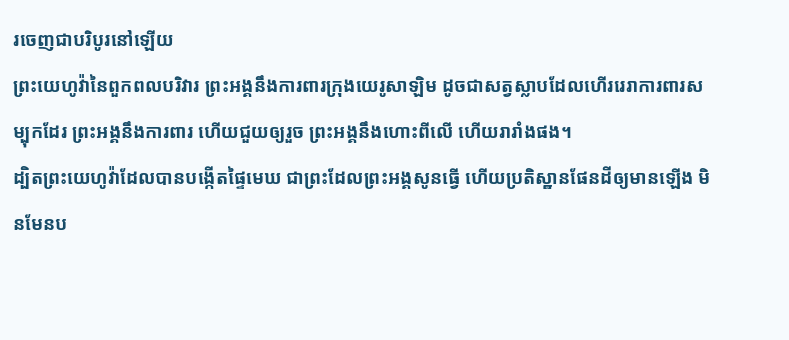រចេញជាបរិបូរនៅឡើយ
ព្រះយេហូវ៉ានៃពួកពលបរិវារ ព្រះអង្គនឹងការពារក្រុងយេរូសាឡិម ដូចជាសត្វស្លាបដែលហើររេរាការពារសម្បុកដែរ ព្រះអង្គនឹងការពារ ហើយជួយឲ្យរួច ព្រះអង្គនឹងហោះពីលើ ហើយរារាំងផង។
ដ្បិតព្រះយេហូវ៉ាដែលបានបង្កើតផ្ទៃមេឃ ជាព្រះដែលព្រះអង្គសូនធ្វើ ហើយប្រតិស្ឋានផែនដីឲ្យមានឡើង មិនមែនប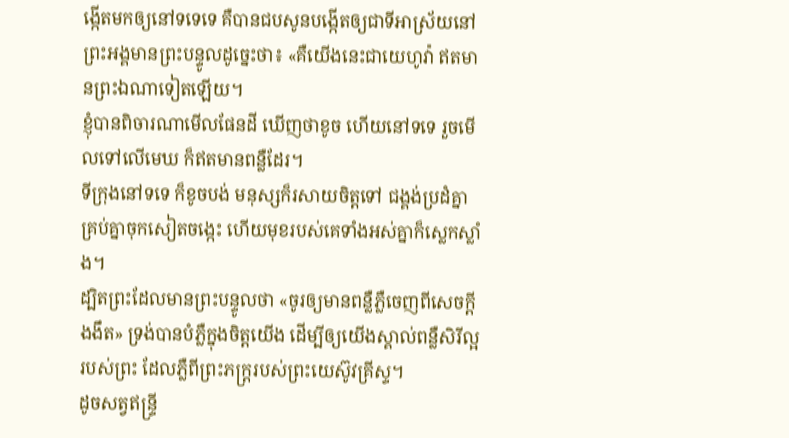ង្កើតមកឲ្យនៅទទេទេ គឺបានជបសូនបង្កើតឲ្យជាទីអាស្រ័យនៅ ព្រះអង្គមានព្រះបន្ទូលដូច្នេះថា៖ «គឺយើងនេះជាយេហូវ៉ា ឥតមានព្រះឯណាទៀតឡើយ។
ខ្ញុំបានពិចារណាមើលផែនដី ឃើញថាខូច ហើយនៅទទេ រួចមើលទៅលើមេឃ ក៏ឥតមានពន្លឺដែរ។
ទីក្រុងនៅទទេ ក៏ខូចបង់ មនុស្សក៏រសាយចិត្តទៅ ជង្គង់ប្រដំគ្នា គ្រប់គ្នាចុកសៀតចង្កេះ ហើយមុខរបស់គេទាំងអស់គ្នាក៏ស្លេកស្លាំង។
ដ្បិតព្រះដែលមានព្រះបន្ទូលថា «ចូរឲ្យមានពន្លឺភ្លឺចេញពីសេចក្តីងងឹត» ទ្រង់បានបំភ្លឺក្នុងចិត្តយើង ដើម្បីឲ្យយើងស្គាល់ពន្លឺសិរីល្អរបស់ព្រះ ដែលភ្លឺពីព្រះភក្ត្ររបស់ព្រះយេស៊ូវគ្រីស្ទ។
ដូចសត្វឥន្ទ្រី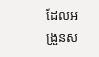ដែលអង្រួនស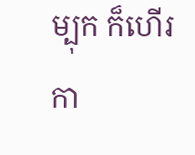ម្បុក ក៏ហើរកា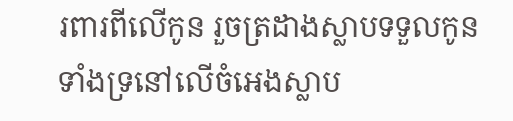រពារពីលើកូន រួចត្រដាងស្លាបទទួលកូន ទាំងទ្រនៅលើចំអេងស្លាប